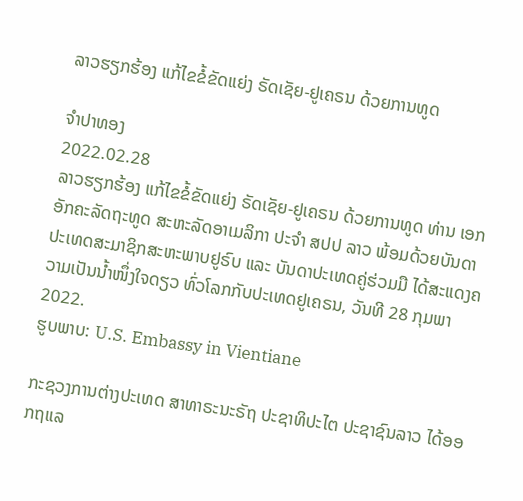ລາວຮຽກຮ້ອງ ແກ້ໄຂຂໍ້ຂັດແຍ່ງ ຣັດເຊັຍ-ຢູເຄຣນ ດ້ວຍການທູດ

ຈຳປາທອງ
2022.02.28
ລາວຮຽກຮ້ອງ ແກ້ໄຂຂໍ້ຂັດແຍ່ງ ຣັດເຊັຍ-ຢູເຄຣນ ດ້ວຍການທູດ ທ່ານ ເອກອັກຄະລັດຖະທູດ ສະຫະລັດອາເມລິກາ ປະຈຳ ສປປ ລາວ ພ້ອມດ້ວຍບັນດາ ປະເທດສະມາຊິກສະຫະພາບຢູຣົບ ແລະ ບັນດາປະເທດຄູ່ຮ່ວມມື ໄດ້ສະແດງຄວາມເປັນນໍ້າໜຶ່ງໃຈດຽວ ທົ່ວໂລກກັບປະເທດຢູເຄຣນ, ວັນທີ 28 ກຸມພາ 2022.
ຮູບພາບ: U.S. Embassy in Vientiane

ກະຊວງການຕ່າງປະເທດ ສາທາຣະນະຣັຖ ປະຊາທິປະໄຕ ປະຊາຊົນລາວ ໄດ້ອອກຖແລ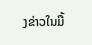ງຂ່າວໃນມື້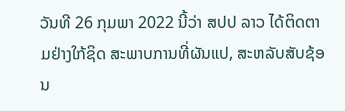ວັນທີ 26 ກຸມພາ 2022 ນີ້ວ່າ ສປປ ລາວ ໄດ້ຕິດຕາມຢ່າງໃກ້ຊິດ ສະພາບການທີ່ຜັນແປ, ສະຫລັບສັບຊ້ອນ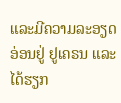ແລະມີຄວາມລະອຽດອ່ອນຢູ່ ຢູເຄຣນ ແລະໄດ້ຮຽກ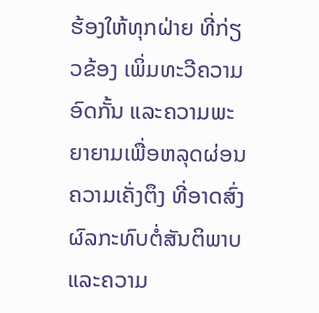ຮ້ອງໃຫ້ທຸກຝ່າຍ ທີ່ກ່ຽວຂ້ອງ ເພິ່ມທະວີຄວາມອົດກັ້ນ ແລະຄວາມພະຍາຍາມເພື່ອຫລຸດຜ່ອນ ຄວາມເຄັ່ງຕຶງ ທີ່ອາດສົ່ງຜົລກະທົບຕໍ່ສັນຕິພາບ ແລະຄວາມ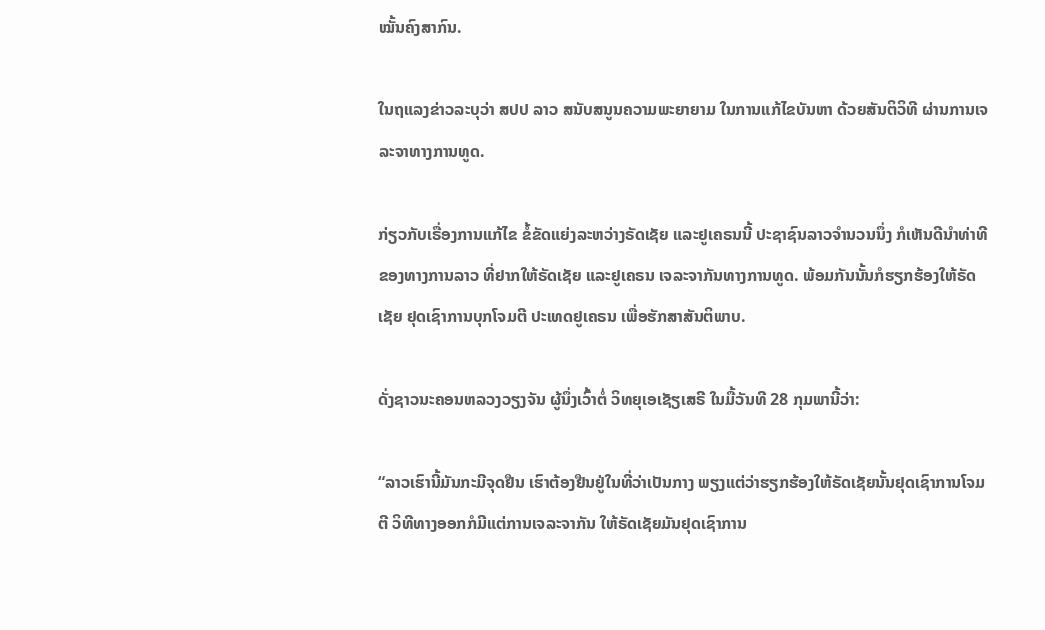ໝັ້ນຄົງສາກົນ.

ໃນຖແລງຂ່າວລະບຸວ່າ ສປປ ລາວ ສນັບສນູນຄວາມພະຍາຍາມ ໃນການແກ້ໄຂບັນຫາ ດ້ວຍສັນຕິວິທີ ຜ່ານການເຈລະຈາທາງການທູດ.

ກ່ຽວກັບເຣື່ອງການແກ້ໄຂ ຂໍ້ຂັດແຍ່ງລະຫວ່າງຣັດເຊັຍ ແລະຢູເຄຣນນີ້ ປະຊາຊົນລາວຈໍານວນນຶ່ງ ກໍເຫັນດີນໍາທ່າທີຂອງທາງການລາວ ທີ່ຢາກໃຫ້ຣັດເຊັຍ ແລະຢູເຄຣນ ເຈລະຈາກັນທາງການທູດ. ພ້ອມກັນນັ້ນກໍຮຽກຮ້ອງໃຫ້ຣັດເຊັຍ ຢຸດເຊົາການບຸກໂຈມຕີ ປະເທດຢູເຄຣນ ເພື່ອຮັກສາສັນຕິພາບ.

ດັ່ງຊາວນະຄອນຫລວງວຽງຈັນ ຜູ້ນຶ່ງເວົ້າຕໍ່ ວິທຍຸເອເຊັຽເສຣີ ໃນມື້ວັນທີ 28 ກຸມພານີ້ວ່າ:

“ລາວເຮົານີ້ມັນກະມີຈຸດຢືນ ເຮົາຕ້ອງຢືນຢູ່ໃນທີ່ວ່າເປັນກາງ ພຽງແຕ່ວ່າຮຽກຮ້ອງໃຫ້ຣັດເຊັຍນັ້ນຢຸດເຊົາການໂຈມຕີ ວິທີທາງອອກກໍມີແຕ່ການເຈລະຈາກັນ ໃຫ້ຣັດເຊັຍມັນຢຸດເຊົາການ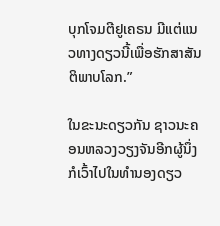ບຸກໂຈມຕີຢູເຄຣນ ມີແຕ່ແນວທາງດຽວນີ້ເພື່ອຮັກສາສັນຕິພາບໂລກ.”

ໃນຂະນະດຽວກັນ ຊາວນະຄອນຫລວງວຽງຈັນອີກຜູ້ນຶ່ງ ກໍເວົ້າໄປໃນທໍານອງດຽວ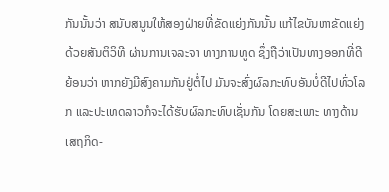ກັນນັ້ນວ່າ ສນັບສນູນໃຫ້ສອງຝ່າຍທີ່ຂັດແຍ່ງກັນນັ້ນ ແກ້ໄຂບັນຫາຂັດແຍ່ງດ້ວຍສັນຕິວິທີ ຜ່ານການເຈລະຈາ ທາງການທູດ ຊຶ່ງຖືວ່າເປັນທາງອອກທີ່ດີ ຍ້ອນວ່າ ຫາກຍັງມີສົງຄາມກັນຢູ່ຕໍ່ໄປ ມັນຈະສົ່ງຜົລກະທົບອັນບໍ່ດີໄປທົ່ວໂລກ ແລະປະເທດລາວກໍຈະໄດ້ຮັບຜົລກະທົບເຊັ່ນກັນ ໂດຍສະເພາະ ທາງດ້ານເສຖກິດ-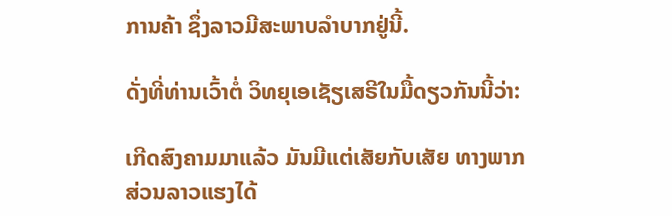ການຄ້າ ຊຶ່ງລາວມີສະພາບລໍາບາກຢູ່ນີ້.

ດັ່ງທີ່ທ່ານເວົ້າຕໍ່ ວິທຍຸເອເຊັຽເສຣີໃນມື້ດຽວກັນນີ້ວ່າ:

ເກີດສົງຄາມມາແລ້ວ ມັນມີແຕ່ເສັຍກັບເສັຍ ທາງພາກສ່ວນລາວແຮງໄດ້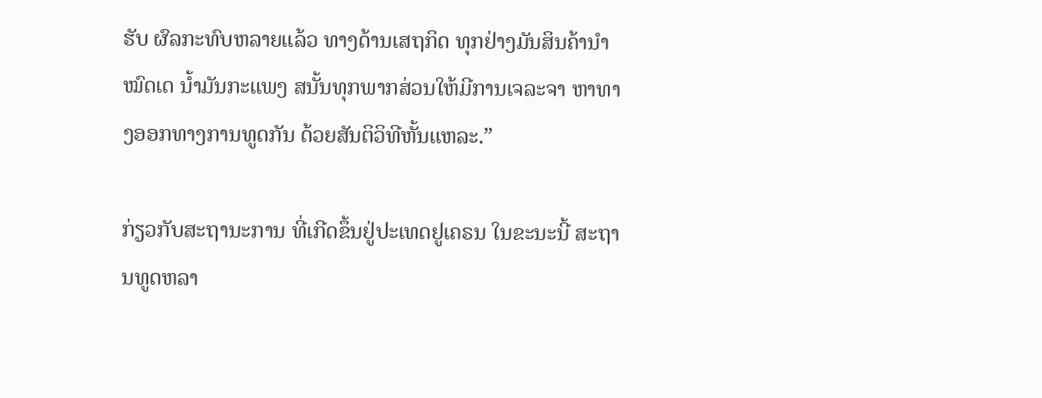ຮັບ ຜົລກະທົບຫລາຍແລ້ວ ທາງດ້ານເສຖກິດ ທຸກຢ່າງມັນສິນຄ້ານໍາໝົດເດ ນໍ້າມັນກະແພງ ສນັ້ນທຸກພາກສ່ວນໃຫ້ມີການເຈລະຈາ ຫາທາງອອກທາງການທູດກັນ ດ້ວຍສັນຕິວິທີຫັ້ນແຫລະ.”

ກ່ຽວກັບສະຖານະການ ທີ່ເກີດຂຶ້ນຢູ່ປະເທດຢູເຄຣນ ໃນຂະນະນີ້ ສະຖານທູດຫລາ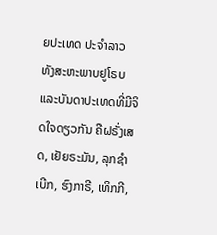ຍປະເທດ ປະຈໍາລາວ ທັງສະຫະພາບຢູໂຣບ ແລະບັນດາປະເທດທີ່ມີຈິດໃຈດຽວກັນ ຄືຝຣັ່ງເສດ, ເຢັຍຣະມັນ, ລຸກຊໍາເບີກ, ຮົງກາຣີ, ເທິກກີ,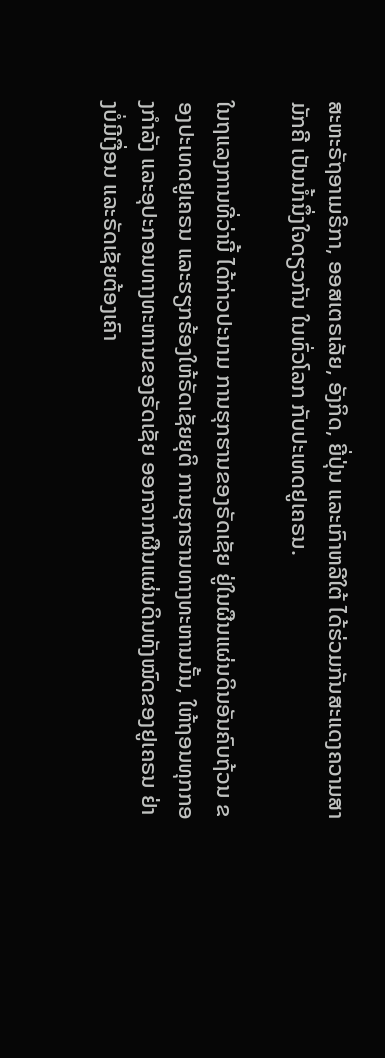ສະຫະຣັຖອາເມຣິກາ, ອອສເຕຣເລັຍ, ອັງກິດ, ຍີ່ປຸ່ນ ແລະເກົາຫລີໃຕ້ ໄດ້ຮ່ວມກັນສະແດງຄວາມສາມັກຄີ ເປັນນໍ້ານຶ່ງໃຈດຽວກັນ ໃນທົ່ວໂລກ ກັບປະເທດຢູເຄຣນ.

ໃນຖແລງການທີ່ວ່ານີ້ ໄດ້ກ່າວປະນາມ ການຮຸກຮານຂອງຣັດເຊັຍ ຢູ່ໃນຜືນແຜ່ນດິນອັນຄົບຖ້ວນ ຂອງປະເທດຢູເຄຣນ ແລະຮຽກຮ້ອງໃຫ້ຣັດເຊັຍຍຸຕິ ການຮຸກຮານທາງທະຫານນັ້ນ, ໃຫ້ຖອນທຸກກອງກໍາລັງ ແລະອຸປະກອນທາງທະຫານຂອງຣັດເຊັຍ ອອກຈາກຜືນແຜ່ນດິນທັງໝົດຂອງຢູເຄຣນ ຢ່າງບໍ່ມີເງື່ອນ ແລະຣັດເຊັຍຕ້ອງເຄົາ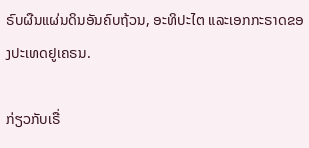ຣົບຜືນແຜ່ນດິນອັນຄົບຖ້ວນ, ອະທິປະໄຕ ແລະເອກກະຣາດຂອງປະເທດຢູເຄຣນ.

ກ່ຽວກັບເຣື່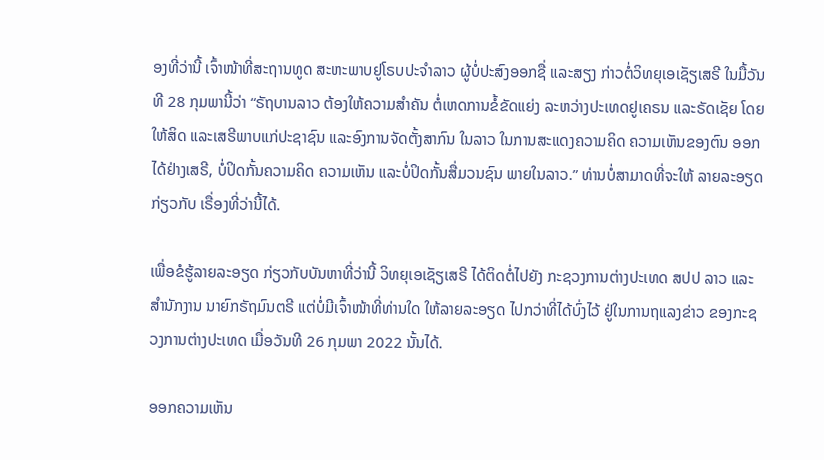ອງທີ່ວ່ານີ້ ເຈົ້າໜ້າທີ່ສະຖານທູດ ສະຫະພາບຢູໂຣບປະຈໍາລາວ ຜູ້ບໍ່ປະສົງອອກຊື່ ແລະສຽງ ກ່າວຕໍ່ວິທຍຸເອເຊັຽເສຣີ ໃນມື້ວັນທີ 28 ກຸມພານີ້ວ່າ “ຣັຖບານລາວ ຕ້ອງໃຫ້ຄວາມສໍາຄັນ ຕໍ່ເຫດການຂໍ້ຂັດແຍ່ງ ລະຫວ່າງປະເທດຢູເຄຣນ ແລະຣັດເຊັຍ ໂດຍໃຫ້ສິດ ແລະເສຣີພາບແກ່ປະຊາຊົນ ແລະອົງການຈັດຕັ້ງສາກົນ ໃນລາວ ໃນການສະແດງຄວາມຄິດ ຄວາມເຫັນຂອງຕົນ ອອກໄດ້ຢ່າງເສຣີ, ບໍ່ປິດກັ້ນຄວາມຄິດ ຄວາມເຫັນ ແລະບໍ່ປິດກັ້ນສື່ມວນຊົນ ພາຍໃນລາວ.” ທ່ານບໍ່ສາມາດທີ່ຈະໃຫ້ ລາຍລະອຽດກ່ຽວກັບ ເຣື່ອງທີ່ວ່ານີ້ໄດ້.

ເພື່ອຂໍຮູ້ລາຍລະອຽດ ກ່ຽວກັບບັນຫາທີ່ວ່ານີ້ ວິທຍຸເອເຊັຽເສຣີ ໄດ້ຕິດຕໍ່ໄປຍັງ ກະຊວງການຕ່າງປະເທດ ສປປ ລາວ ແລະ ສໍານັກງານ ນາຍົກຣັຖມົນຕຣີ ແຕ່ບໍ່ມີເຈົ້າໜ້າທີ່ທ່ານໃດ ໃຫ້ລາຍລະອຽດ ໄປກວ່າທີ່ໄດ້ບົ່ງໄວ້ ຢູ່ໃນການຖແລງຂ່າວ ຂອງກະຊວງການຕ່າງປະເທດ ເມື່ອວັນທີ 26 ກຸມພາ 2022 ນັ້ນໄດ້.

ອອກຄວາມເຫັນ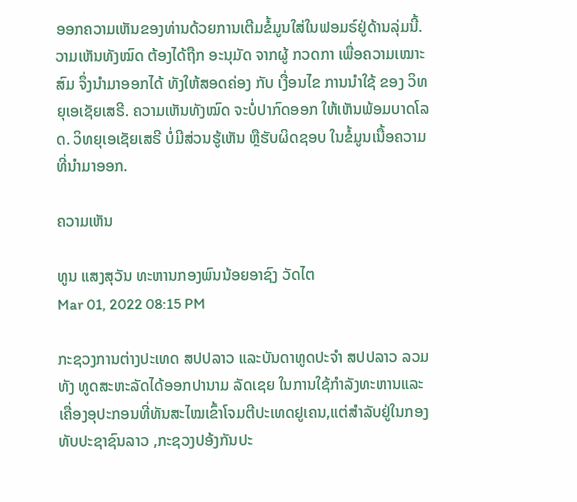ອອກຄວາມເຫັນຂອງທ່ານດ້ວຍການເຕີມຂໍ້ມູນໃສ່ໃນຟອມຣ໌ຢູ່ດ້ານລຸ່ມນີ້. ວາມເຫັນທັງໝົດ ຕ້ອງໄດ້ຖືກ ອະນຸມັດ ຈາກຜູ້ ກວດກາ ເພື່ອຄວາມເໝາະສົມ ຈຶ່ງນໍາມາອອກໄດ້ ທັງໃຫ້ສອດຄ່ອງ ກັບ ເງື່ອນໄຂ ການນຳໃຊ້ ຂອງ ວິທຍຸເອເຊັຍເສຣີ. ຄວາມເຫັນທັງໝົດ ຈະບໍ່ປາກົດອອກ ໃຫ້ເຫັນພ້ອມບາດໂລດ. ວິທຍຸເອເຊັຍເສຣີ ບໍ່ມີສ່ວນຮູ້ເຫັນ ຫຼືຮັບຜິດຊອບ ໃນຂໍ້ມູນເນື້ອຄວາມ ທີ່ນໍາມາອອກ.

ຄວາມເຫັນ

ທູນ ແສງສຸວັນ ທະຫານກອງພົນນ້ອຍອາຊົງ ວັດໄຕ
Mar 01, 2022 08:15 PM

ກະຊວງການຕ່າງປະເທດ ສປປລາວ ແລະບັນດາທູດປະຈຳ ສປປລາວ ລວມທັງ ທູດສະຫະລັດໄດ້ອອກປານາມ ລັດເຊຍ ໃນການໃຊ້ກຳລັງທະຫານແລະເຄື່ອງອຸປະກອນທີ່ທັນສະໄໝເຂົ້າໂຈມຕີປະເທດຢູເຄນ,ແຕ່ສຳລັບຢູ່ໃນກອງທັບປະຊາຊົນລາວ ,ກະຊວງປອ້ງກັນປະ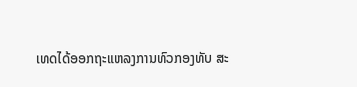ເທດໄດ້ອອກຖະແຫລງການທົວກອງທັບ ສະ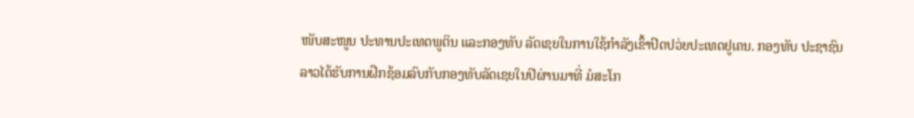ໜັບສະໜູນ ປະທານປະເທດພູຕິນ ແລະກອງທັບ ລັດເຊຍໃນການໃຊ້ກຳລັງເຂົ້າປົດປວ່ຍປະເທດຢູເຄນ. ກອງທັບ ປະຊາຊົນລາວໄດ້ຮັບການຝືກຊ້ອມລົບກັບກອງທັບລັດເຊຍໃນປີຜ່ານມາທີ່ ມໍສະໂກ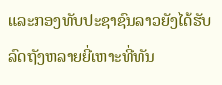ແລະກອງທັບປະຊາຊົນລາວຍັງໄດ້ຮັບລົດຖັງຫລາຍຍີ່ເຫາະທີ່ທັນ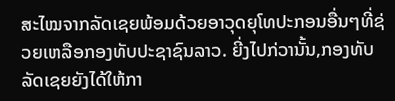ສະໄໝຈາກລັດເຊຍພ້ອມດ້ວຍອາວຸດຍຸໂທປະກອນອື່ນໆທີ່ຊ່ວຍເຫລືອກອງທັບປະຊາຊົນລາວ. ຍີ່ງໄປກ່ວານັ້ນ,ກອງທັບລັດເຊຍຍັງໄດ້ໃຫ້ກາ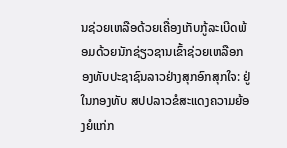ນຊ່ວຍເຫລືອດ້ວຍເຄື່ອງເກັບກູ້ລະເບີດພ້ອມດ້ວຍນັກຊ່ຽວຊານເຂົ້າຊ່ວຍເຫລືອກອງທັບປະຊາຊົນລາວຢ່າງສຸກອົກສຸກໃຈ: ຢູ່ໃນກອງທັບ ສປປລາວຂໍສະແດງຄວາມຍ້ອງຍໍແກ່ກ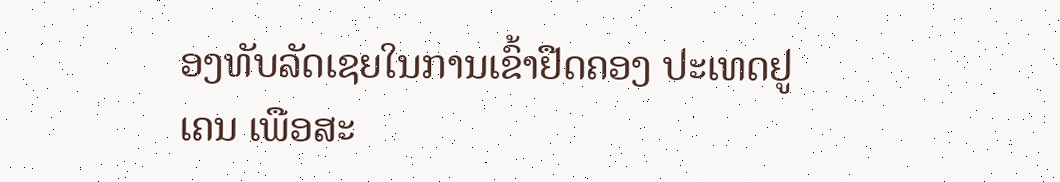ອງທັບລັດເຊຍໃນການເຂົ້າຢືດຄອງ ປະເທດຢູເຄນ ເພືອສະ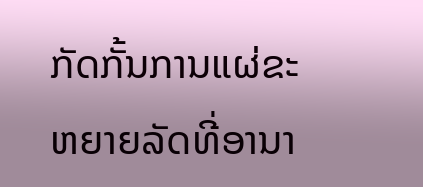ກັດກັ້ນການແຜ່ຂະຫຍາຍລັດທີ່ອານາ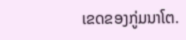ເຂດຂອງກູ່ມນາໂຕ.